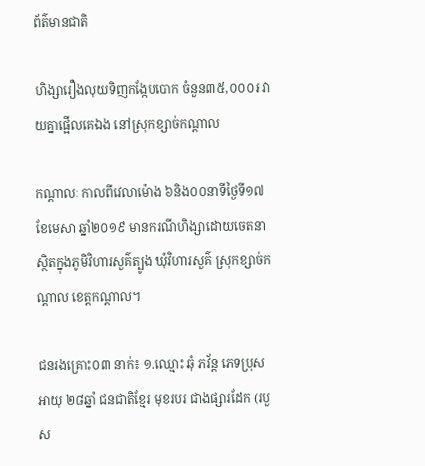ព័ត៌មានជាតិ

ហិង្សារឿងលុយទិញកង្កែបបោក ចំនួន៣៥,០០០៛ វាយគ្នាផ្អើលគេឯង នៅស្រុកខ្សាច់កណ្ដាល

កណ្ដាលៈ កាលពីវេលាម៉ោង ៦និង០០នាទីថ្ងៃទី១៧ ខែមេសា ឆ្នាំ២០១៩ មានករណីហិង្សាដោយចេតនា ស្ថិតក្នុងភូមិវិហារសួគ៌ត្បូង ឃុំវិហារសួគ៌ ស្រុកខ្សាច់កណ្តាល ខេត្តកណ្តាល។

ជនរងគ្រោះ០៣ នាក់៖ ១.ឈ្មោះ ឆុំ ភវ័ន្ត ភេទប្រុស អាយុ ២៨ឆ្នាំ ជនជាតិខ្មែរ មុខរបរ ជាងផ្សារដែក (របួស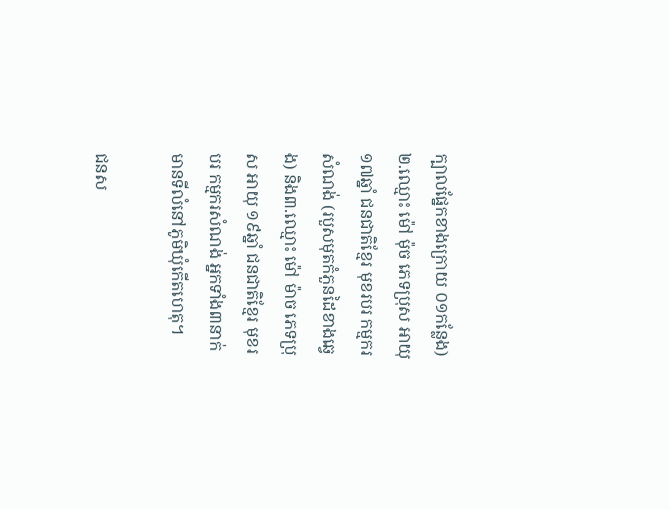ក្បាលផ្នែកខាងក្រោយ ០១កន្លែង) ២.ឈ្មោះ ម៉ៅ ម៉ុច ភេទប្រុស អាយុ ១៧ឆ្នាំ ជនជាតិខ្មែរ មុខរបរ កម្មករសំណង់ (របួសមុតកំភួនដៃខាងឆ្វេង) និង៣.ឈ្មោះ ម៉ៅ ម៉ាច ភេទប្រុស អាយុ ១៩ឆ្នាំ ជនជាតិខ្មែរ មុខរបរ កម្មករសំណង់ អ្នកទាំង៣នាក់ មានទីលំនៅភូមិឃុំកើតហេតុ។

ជនស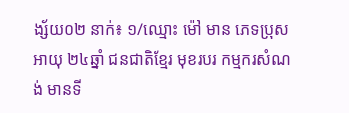ង្ស័យ០២ នាក់៖ ១/ឈ្មោះ ម៉ៅ មាន ភេទប្រុស អាយុ ២៤ឆ្នាំ ជនជាតិខ្មែរ មុខរបរ កម្មករសំណង់ មានទី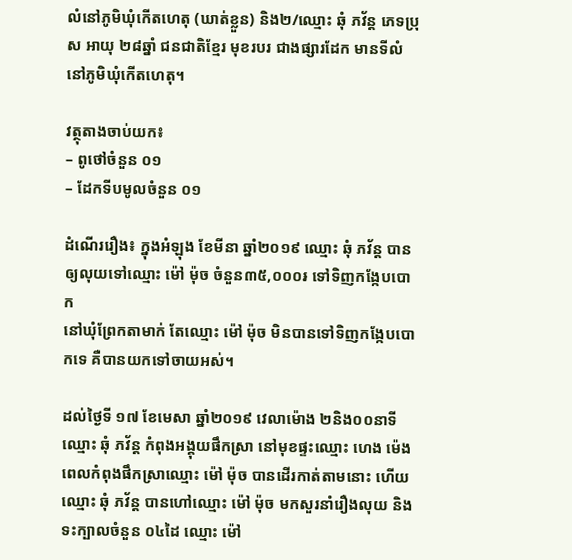លំនៅភូមិឃុំកើតហេតុ (ឃាត់ខ្លួន) និង២/ឈ្មោះ ឆុំ ភវ័ន្ត ភេទប្រុស អាយុ ២៨ឆ្នាំ ជនជាតិខ្មែរ មុខរបរ ជាងផ្សារដែក មានទីលំនៅភូមិឃុំកើតហេតុ។

វត្ថុតាងចាប់យក៖
– ពូថៅចំនួន ០១
– ដែកទីបមូលចំនួន ០១

ដំណើររឿង៖ ក្នុងអំឡុង ខែមីនា ឆ្នាំ២០១៩ ឈ្មោះ ឆុំ ភវ័ន្ត បានឲ្យលុយទៅឈ្មោះ ម៉ៅ ម៉ុច ចំនួន៣៥,០០០៛ ទៅទិញកង្កែបបោក
នៅឃុំព្រែកតាមាក់ តែឈ្មោះ ម៉ៅ ម៉ុច មិនបានទៅទិញកង្កែបបោកទេ គឺបានយកទៅចាយអស់។

ដល់ថ្ងៃទី ១៧ ខែមេសា ឆ្នាំ២០១៩ វេលាម៉ោង ២និង០០នាទី ឈ្មោះ ឆុំ ភវ័ន្ត កំពុងអង្គុយផឹកស្រា នៅមុខផ្ទះឈ្មោះ ហេង ម៉េង ពេលកំពុងផឹកស្រាឈ្មោះ ម៉ៅ ម៉ុច បានដើរកាត់តាមនោះ ហើយឈ្មោះ ឆុំ ភវ័ន្ត បានហៅឈ្មោះ ម៉ៅ ម៉ុច មកសួរនាំរឿងលុយ និងទះក្បាលចំនួន ០៤ដៃ ឈ្មោះ ម៉ៅ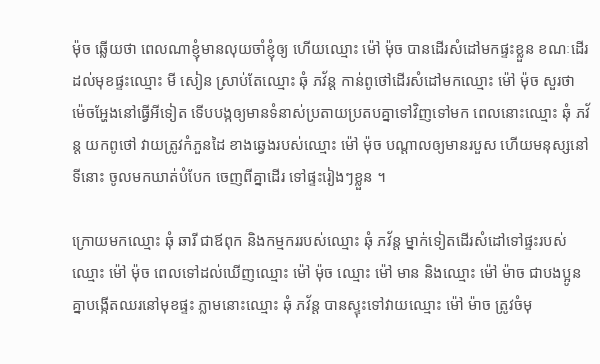ម៉ុច ឆ្លើយថា ពេលណាខ្ញុំមានលុយចាំខ្ញុំឲ្យ ហើយឈ្មោះ ម៉ៅ ម៉ុច បានដើរសំដៅមកផ្ទះខ្លួន ខណៈដើរដល់មុខផ្ទះឈ្មោះ មី សៀន ស្រាប់តែឈ្មោះ ឆុំ ភវ័ន្ត កាន់ពូថៅដើរសំដៅមកឈ្មោះ ម៉ៅ ម៉ុច សួរថា ម៉េចអ្ហែងនៅធ្វើអីទៀត ទើបបង្កឲ្យមានទំនាស់ប្រតាយប្រតបគ្នាទៅវិញទៅមក ពេលនោះឈ្មោះ ឆុំ ភវ័ន្ត យកពូថៅ វាយត្រូវកំភួនដៃ ខាងឆ្វេងរបស់ឈ្មោះ ម៉ៅ ម៉ុច បណ្តាលឲ្យមានរបួស ហើយមនុស្សនៅទីនោះ ចូលមកឃាត់បំបែក ចេញពីគ្នាដើរ ទៅផ្ទះរៀងៗខ្លួន ។

ក្រោយមកឈ្មោះ ឆុំ ឆារី ជាឪពុក និងកម្មកររបស់ឈ្មោះ ឆុំ ភវ័ន្ត ម្នាក់ទៀតដើរសំដៅទៅផ្ទះរបស់ឈ្មោះ ម៉ៅ ម៉ុច ពេលទៅដល់ឃើញឈ្មោះ ម៉ៅ ម៉ុច ឈ្មោះ ម៉ៅ មាន និងឈ្មោះ ម៉ៅ ម៉ាច ជាបងប្អូនគ្នាបង្កើតឈរនៅមុខផ្ទះ ភ្លាមនោះឈ្មោះ ឆុំ ភវ័ន្ត បានស្ទុះទៅវាយឈ្មោះ ម៉ៅ ម៉ាច ត្រូវចំមុ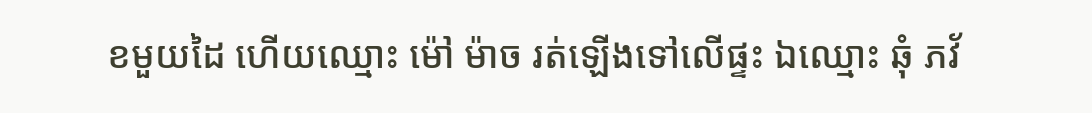ខមួយដៃ ហើយឈ្មោះ ម៉ៅ ម៉ាច រត់ឡើងទៅលើផ្ទះ ឯឈ្មោះ ឆុំ ភវ័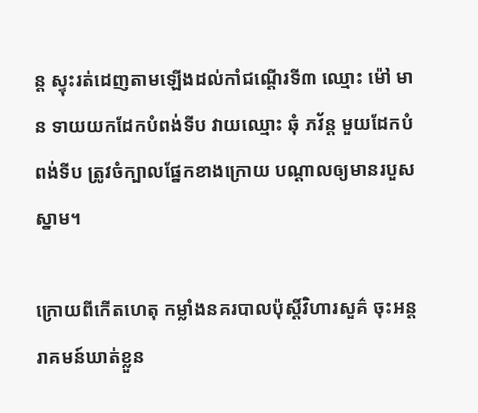ន្ត ស្ទុះរត់ដេញតាមឡើងដល់កាំជណ្តើរទី៣ ឈ្មោះ ម៉ៅ មាន ទាយយកដែកបំពង់ទីប វាយឈ្មោះ ឆុំ ភវ័ន្ត មួយដែកបំពង់ទីប ត្រូវចំក្បាលផ្នែកខាងក្រោយ បណ្តាលឲ្យមានរបួសស្នាម។

ក្រោយពីកើតហេតុ កម្លាំងនគរបាលប៉ុស្តិ៍វិហារសួគ៌ ចុះអន្តរាគមន៍ឃាត់ខ្លួន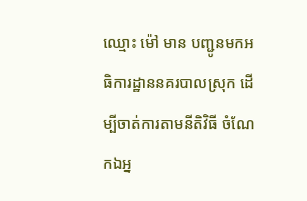ឈ្មោះ ម៉ៅ មាន បញ្ជូនមកអធិការដ្ឋាននគរបាលស្រុក ដើម្បីចាត់ការតាមនីតិវិធី ចំណែកឯអ្ន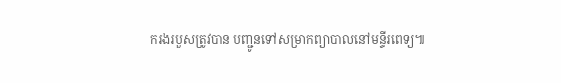ករងរបួសត្រូវបាន បញ្ជូនទៅសម្រាកព្យាបាលនៅមន្ទីរពេទ្យ៕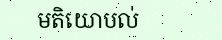មតិយោបល់